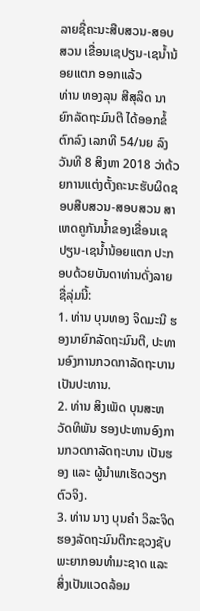ລາຍຊື່ຄະນະສືບສວນ-ສອບສວນ ເຂື່ອນເຊປຽນ-ເຊນ້ຳນ້ອຍແຕກ ອອກແລ້ວ
ທ່ານ ທອງລຸນ ສີສຸລິດ ນາຍົກລັດຖະມົນຕີ ໄດ້ອອກຂໍ້ຕົກລົງ ເລກທີ 54/ນຍ ລົງວັນທີ 8 ສິງຫາ 2018 ວ່າດ້ວຍການແຕ່ງຕັ້ງຄະນະຮັບຜິດຊອບສືບສວນ-ສອບສວນ ສາເຫດຄູກັນນ້ຳຂອງເຂື່ອນເຊປຽນ-ເຊນ້ຳນ້ອຍແຕກ ປະກອບດ້ວຍບັນດາທ່ານດັ່ງລາຍຊື່ລຸ່ມນີ້:
1. ທ່ານ ບຸນທອງ ຈິດມະນີ ຮອງນາຍົກລັດຖະມົນຕີ, ປະທານອົງການກວດກາລັດຖະບານ ເປັນປະທານ.
2. ທ່ານ ສິງເພັດ ບຸນສະຫວັດທິພັນ ຮອງປະທານອົງການກວດກາລັດຖະບານ ເປັນຮອງ ແລະ ຜູ້ນຳພາເຮັດວຽກຕົວຈິງ.
3. ທ່ານ ນາງ ບຸນຄຳ ວິລະຈິດ ຮອງລັດຖະມົນຕີກະຊວງຊັບພະຍາກອນທຳມະຊາດ ແລະ ສິ່ງເປັນແວດລ້ອມ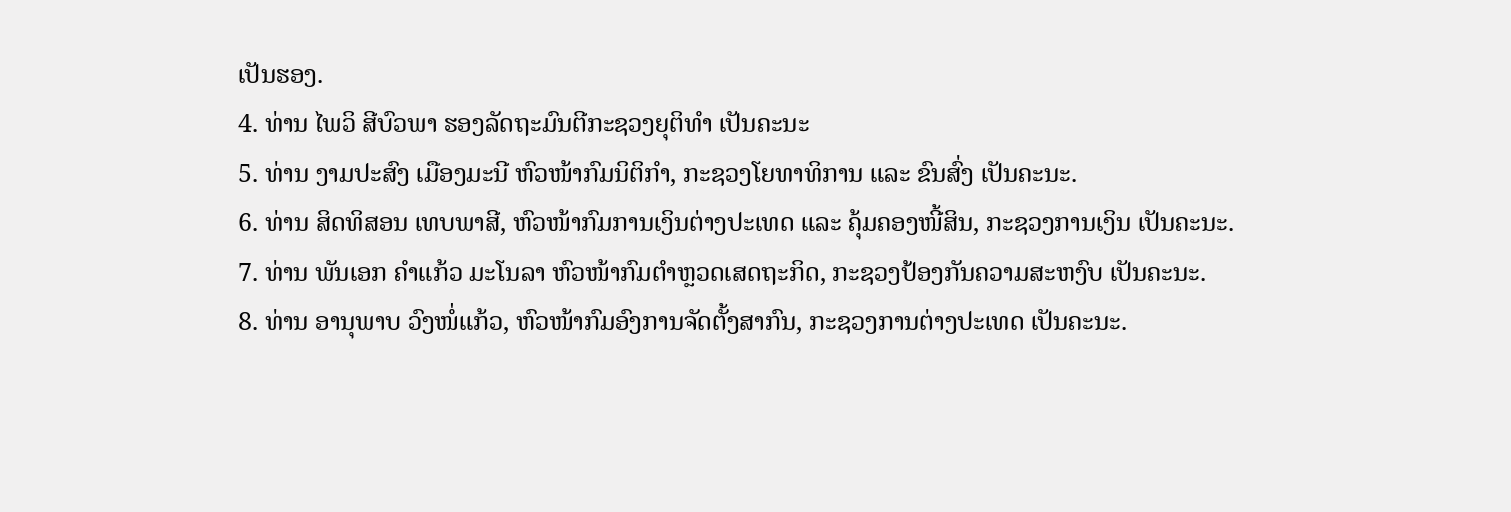ເປັນຮອງ.
4. ທ່ານ ໄພວິ ສີບົວພາ ຮອງລັດຖະມົນຕີກະຊວງຍຸຕິທຳ ເປັນຄະນະ
5. ທ່ານ ງາມປະສົງ ເມືອງມະນີ ຫົວໜ້າກົມນິຕິກຳ, ກະຊວງໂຍທາທິການ ແລະ ຂົນສົ່ງ ເປັນຄະນະ.
6. ທ່ານ ສິດທິສອນ ເທບພາສີ, ຫົວໜ້າກົມການເງິນຕ່າງປະເທດ ແລະ ຄຸ້ມຄອງໜີ້ສິນ, ກະຊວງການເງິນ ເປັນຄະນະ.
7. ທ່ານ ພັນເອກ ຄຳແກ້ວ ມະໂນລາ ຫົວໜ້າກົມຕຳຫຼວດເສດຖະກິດ, ກະຊວງປ້ອງກັນຄວາມສະຫງົບ ເປັນຄະນະ.
8. ທ່ານ ອານຸພາບ ວົງໜໍ່ແກ້ວ, ຫົວໜ້າກົມອົງການຈັດຕັ້ງສາກົນ, ກະຊວງການຕ່າງປະເທດ ເປັນຄະນະ.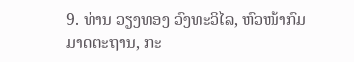9. ທ່ານ ວຽງທອງ ວົງທະວິໄລ, ຫົວໜ້າກົມມາດຕະຖານ, ກະ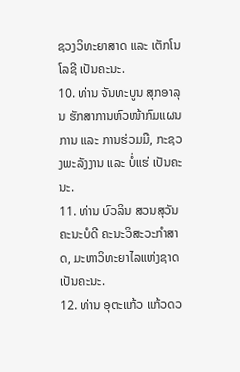ຊວງວິທະຍາສາດ ແລະ ເຕັກໂນໂລຊີ ເປັນຄະນະ.
10. ທ່ານ ຈັນທະບູນ ສຸກອາລຸນ ຮັກສາການຫົວໜ້າກົມແຜນການ ແລະ ການຮ່ວມມື, ກະຊວງພະລັງງານ ແລະ ບໍ່ແຮ່ ເປັນຄະນະ.
11. ທ່ານ ບົວລິນ ສວນສຸວັນ ຄະນະບໍດີ ຄະນະວິສະວະກຳສາດ, ມະຫາວິທະຍາໄລແຫ່ງຊາດ ເປັນຄະນະ.
12. ທ່ານ ອຸຕະແກ້ວ ແກ້ວດວ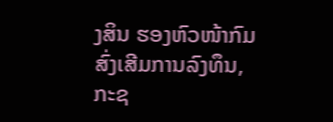ງສິນ ຮອງຫົວໜ້າກົມສົ່ງເສີມການລົງທຶນ, ກະຊ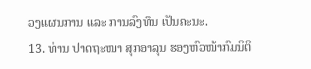ວງແຜນການ ແລະ ການລົງທຶນ ເປັນຄະນະ.
13. ທ່ານ ປາດຖະໜາ ສຸກອາລຸນ ຮອງຫົວໜ້າກົມນິຕິ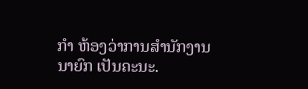ກຳ ຫ້ອງວ່າການສຳນັກງານນາຍົກ ເປັນຄະນະ.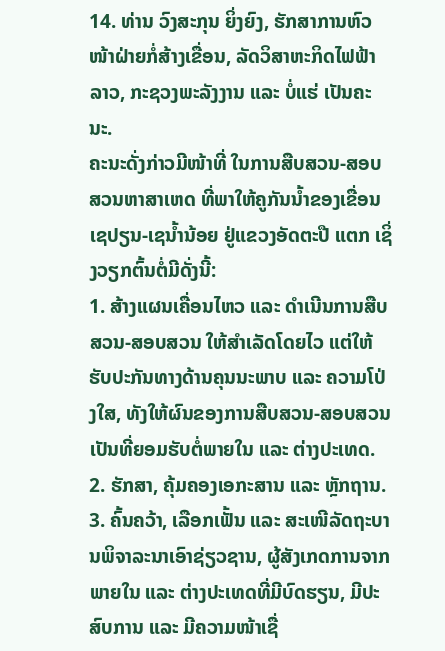14. ທ່ານ ວົງສະກຸນ ຍິ່ງຍົງ, ຮັກສາການຫົວໜ້າຝ່າຍກໍ່ສ້າງເຂື່ອນ, ລັດວິສາຫະກິດໄຟຟ້າລາວ, ກະຊວງພະລັງງານ ແລະ ບໍ່ແຮ່ ເປັນຄະນະ.
ຄະນະດັ່ງກ່າວມີໜ້າທີ່ ໃນການສືບສວນ-ສອບສວນຫາສາເຫດ ທີ່ພາໃຫ້ຄູກັນນ້ຳຂອງເຂື່ອນເຊປຽນ-ເຊນ້ຳນ້ອຍ ຢູ່ແຂວງອັດຕະປື ແຕກ ເຊິ່ງວຽກຕົ້ນຕໍ່ມີດັ່ງນີ້:
1. ສ້າງແຜນເຄື່ອນໄຫວ ແລະ ດຳເນີນການສືບສວນ-ສອບສວນ ໃຫ້ສຳເລັດໂດຍໄວ ແຕ່ໃຫ້ຮັບປະກັນທາງດ້ານຄຸນນະພາບ ແລະ ຄວາມໂປ່ງໃສ, ທັງໃຫ້ຜົນຂອງການສືບສວນ-ສອບສວນ ເປັນທີ່ຍອມຮັບຕໍ່ພາຍໃນ ແລະ ຕ່າງປະເທດ.
2. ຮັກສາ, ຄຸ້ມຄອງເອກະສານ ແລະ ຫຼັກຖານ.
3. ຄົ້ນຄວ້າ, ເລືອກເຟັ້ນ ແລະ ສະເໜີລັດຖະບານພິຈາລະນາເອົາຊ່ຽວຊານ, ຜູ້ສັງເກດການຈາກພາຍໃນ ແລະ ຕ່າງປະເທດທີ່ມີບົດຮຽນ, ມີປະສົບການ ແລະ ມີຄວາມໜ້າເຊື່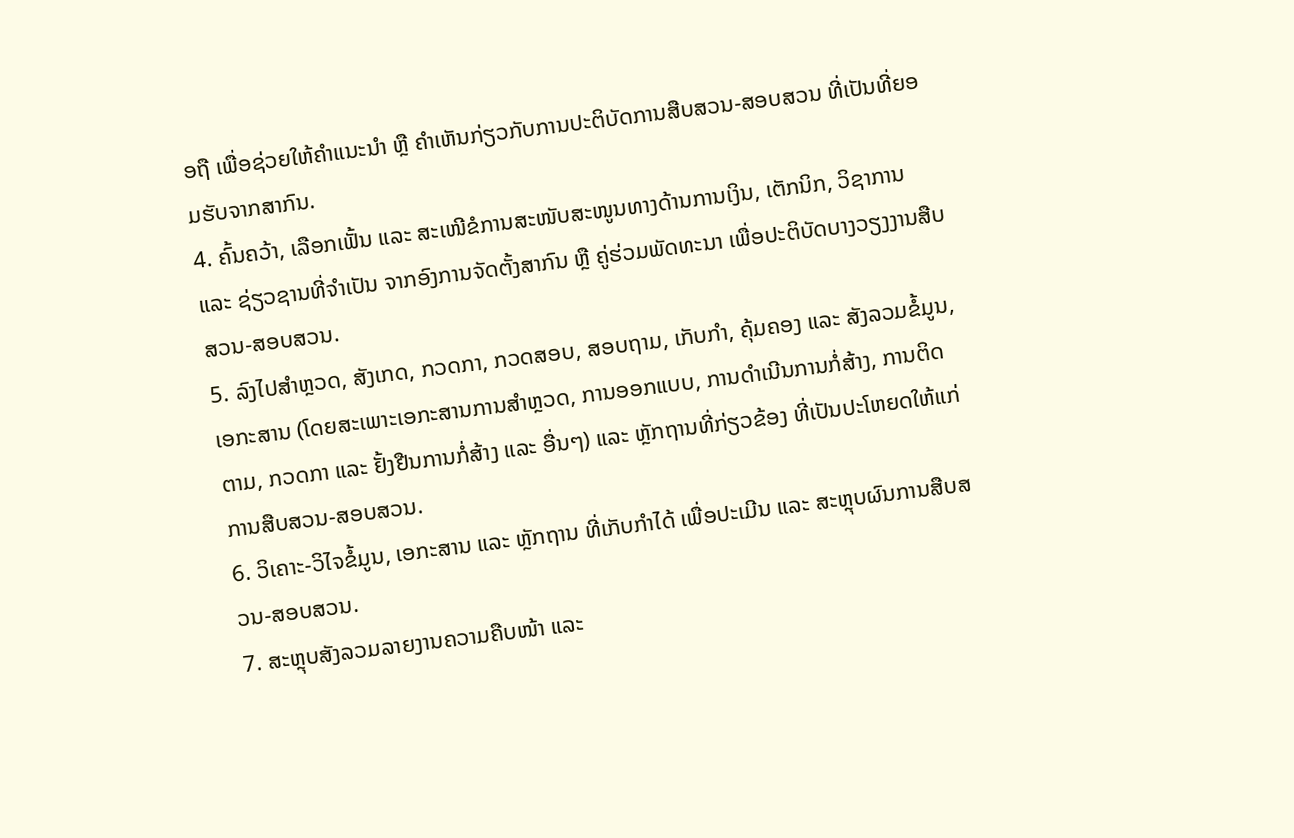ອຖື ເພື່ອຊ່ວຍໃຫ້ຄຳແນະນຳ ຫຼື ຄຳເຫັນກ່ຽວກັບການປະຕິບັດການສືບສວນ-ສອບສວນ ທີ່ເປັນທີ່ຍອມຮັບຈາກສາກົນ.
4. ຄົ້ນຄວ້າ, ເລືອກເຟັ້ນ ແລະ ສະເໜີຂໍການສະໜັບສະໜູນທາງດ້ານການເງິນ, ເຕັກນິກ, ວິຊາການ ແລະ ຊ່ຽວຊານທີ່ຈຳເປັນ ຈາກອົງການຈັດຕັ້ງສາກົນ ຫຼື ຄູ່ຮ່ວມພັດທະນາ ເພື່ອປະຕິບັດບາງວຽງງານສືບສວນ-ສອບສວນ.
5. ລົງໄປສຳຫຼວດ, ສັງເກດ, ກວດກາ, ກວດສອບ, ສອບຖາມ, ເກັບກຳ, ຄຸ້ມຄອງ ແລະ ສັງລວມຂໍ້ມູນ, ເອກະສານ (ໂດຍສະເພາະເອກະສານການສຳຫຼວດ, ການອອກແບບ, ການດຳເນີນການກໍ່ສ້າງ, ການຕິດຕາມ, ກວດກາ ແລະ ຢັ້ງຢືນການກໍ່ສ້າງ ແລະ ອື່ນໆ) ແລະ ຫຼັກຖານທີ່ກ່ຽວຂ້ອງ ທີ່ເປັນປະໂຫຍດໃຫ້ແກ່ການສືບສວນ-ສອບສວນ.
6. ວິເຄາະ-ວິໄຈຂໍ້ມູນ, ເອກະສານ ແລະ ຫຼັກຖານ ທີ່ເກັບກຳໄດ້ ເພື່ອປະເມີນ ແລະ ສະຫຼຸບຜົນການສືບສວນ-ສອບສວນ.
7. ສະຫຼຸບສັງລວມລາຍງານຄວາມຄືບໜ້າ ແລະ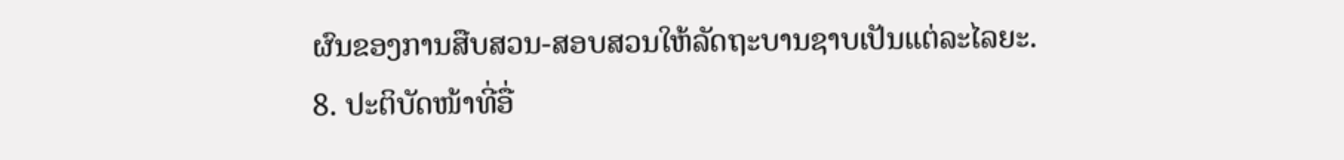ຜົນຂອງການສືບສວນ-ສອບສວນໃຫ້ລັດຖະບານຊາບເປັນແຕ່ລະໄລຍະ.
8. ປະຕິບັດໜ້າທີ່ອື່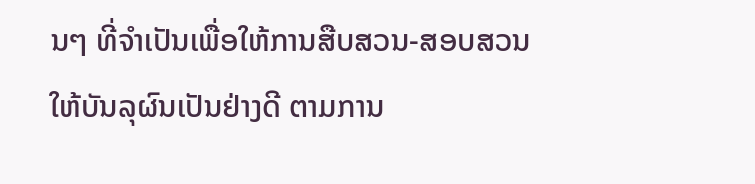ນໆ ທີ່ຈຳເປັນເພື່ອໃຫ້ການສືບສວນ-ສອບສວນ ໃຫ້ບັນລຸຜົນເປັນຢ່າງດີ ຕາມການ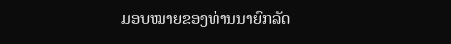ມອບໝາຍຂອງທ່ານນາຍົກລັດ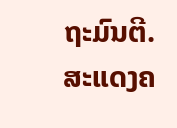ຖະມົນຕີ.
ສະແດງຄ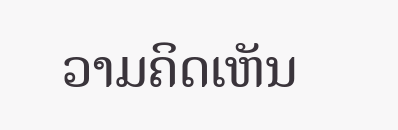ວາມຄິດເຫັນ